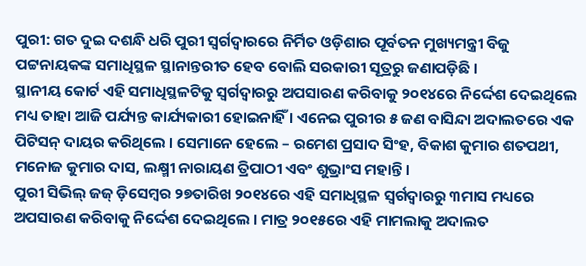ପୁରୀ: ଗତ ଦୁଇ ଦଶନ୍ଧି ଧରି ପୁରୀ ସ୍ୱର୍ଗଦ୍ୱାରରେ ନିର୍ମିତ ଓଡ଼ିଶାର ପୂର୍ବତନ ମୁଖ୍ୟମନ୍ତ୍ରୀ ବିଜୁ ପଟ୍ଟନାୟକଙ୍କ ସମାଧିସ୍ଥଳ ସ୍ଥାନାନ୍ତରୀତ ହେବ ବୋଲି ସରକାରୀ ସୂତ୍ରରୁ ଜଣାପଡ଼ିଛି ।
ସ୍ଥାନୀୟ କୋର୍ଟ ଏହି ସମାଧିସ୍ଥଳଟିକୁ ସ୍ୱର୍ଗଦ୍ୱାରରୁ ଅପସାରଣ କରିବାକୁ ୨୦୧୪ରେ ନିର୍ଦ୍ଦେଶ ଦେଇଥିଲେ ମଧ୍ୟ ତାହା ଆଜି ପର୍ଯ୍ୟନ୍ତ କାର୍ଯ୍ୟକାରୀ ହୋଇନାହିଁ । ଏନେଇ ପୁରୀର ୫ ଜଣ ବାସିନ୍ଦା ଅଦାଲତରେ ଏକ ପିଟିସନ୍ ଦାୟର କରିଥିଲେ । ସେମାନେ ହେଲେ – ରମେଶ ପ୍ରସାଦ ସିଂହ, ବିକାଶ କୁମାର ଶତପଥୀ, ମନୋଜ କୁମାର ଦାସ, ଲକ୍ଷ୍ମୀ ନାରାୟଣ ତ୍ରିପାଠୀ ଏବଂ ଶୁଭ୍ରାଂସ ମହାନ୍ତି ।
ପୁରୀ ସିଭିଲ୍ ଜଜ୍ ଡ଼ିସେମ୍ବର ୨୭ତାରିଖ ୨୦୧୪ରେ ଏହି ସମାଧିସ୍ଥଳ ସ୍ୱର୍ଗଦ୍ୱାରରୁ ୩ମାସ ମଧ୍ୟରେ ଅପସାରଣ କରିବାକୁ ନିର୍ଦ୍ଦେଶ ଦେଇଥିଲେ । ମାତ୍ର ୨୦୧୫ରେ ଏହି ମାମଲାକୁ ଅଦାଲତ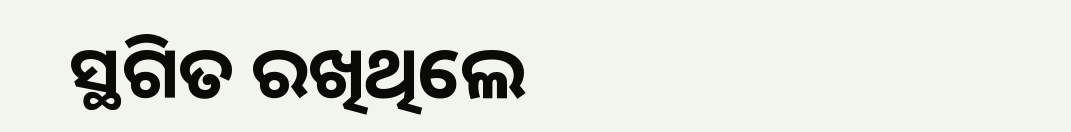ସ୍ଥଗିତ ରଖିଥିଲେ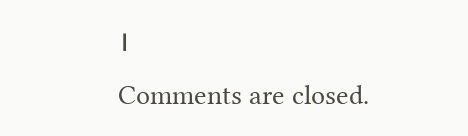।
Comments are closed.